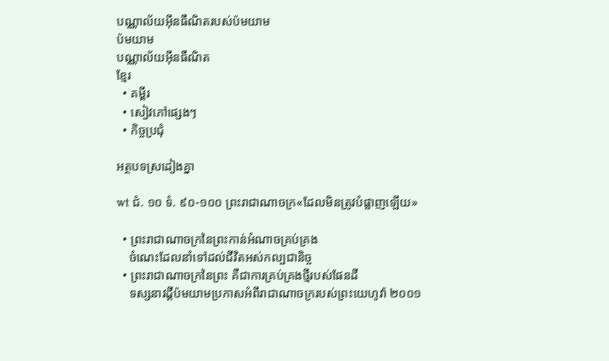បណ្ណាល័យអ៊ីនធឺណិតរបស់ប៉មយាម
ប៉មយាម
បណ្ណាល័យអ៊ីនធឺណិត
ខ្មែរ
  • គម្ពីរ
  • សៀវភៅផ្សេងៗ
  • កិច្ចប្រជុំ

អត្ថបទស្រដៀងគ្នា

wt ជំ. ១០ ទំ. ៩០-១០០ ព្រះរាជាណាចក្រ«ដែលមិនត្រូវបំផ្លាញឡើយ»

  • ព្រះរាជាណាចក្រនៃព្រះកាន់អំណាចគ្រប់គ្រង
    ចំណេះដែលនាំទៅដល់ជីវិតអស់កល្បជានិច្ច
  • ព្រះរាជាណាចក្រនៃព្រះ គឺជាការគ្រប់គ្រងថ្មីរបស់ផែនដី
    ទស្សនាវដ្ដីប៉មយាមប្រកាសអំពីរាជាណាចក្ររបស់ព្រះយេហូវ៉ា ២០០១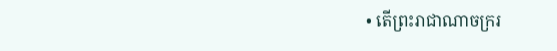• តើព្រះរាជាណាចក្ររ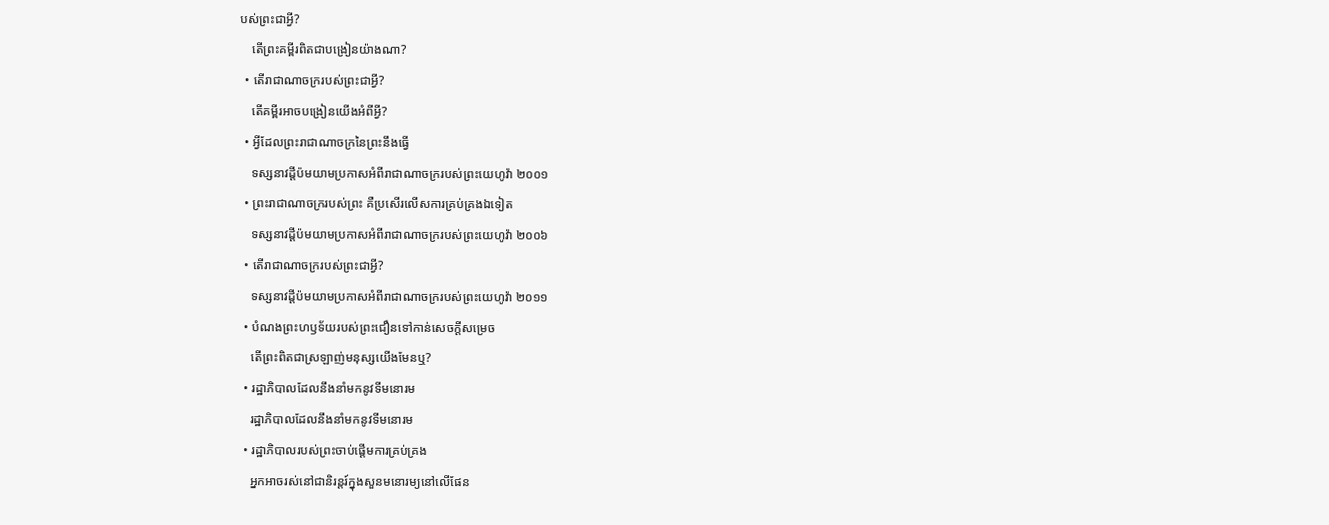បស់ព្រះជាអ្វី?
    តើព្រះគម្ពីរពិតជាបង្រៀនយ៉ាងណា?
  • តើរាជាណាចក្ររបស់ព្រះជាអ្វី?
    តើគម្ពីរអាចបង្រៀនយើងអំពីអ្វី?
  • អ្វីដែលព្រះរាជាណាចក្រនៃព្រះនឹងធ្វើ
    ទស្សនាវដ្ដីប៉មយាមប្រកាសអំពីរាជាណាចក្ររបស់ព្រះយេហូវ៉ា ២០០១
  • ព្រះរាជាណាចក្ររបស់ព្រះ គឺប្រសើរលើសការគ្រប់គ្រងឯទៀត
    ទស្សនាវដ្ដីប៉មយាមប្រកាសអំពីរាជាណាចក្ររបស់ព្រះយេហូវ៉ា ២០០៦
  • តើរាជាណាចក្ររបស់ព្រះជាអ្វី?
    ទស្សនាវដ្ដីប៉មយាមប្រកាសអំពីរាជាណាចក្ររបស់ព្រះយេហូវ៉ា ២០១១
  • បំណងព្រះហឫទ័យរបស់ព្រះជឿនទៅកាន់សេចក្ដីសម្រេច
    តើព្រះពិតជាស្រឡាញ់មនុស្សយើងមែនឬ?
  • រដ្ឋាភិបាលដែលនឹងនាំមកនូវទីមនោរម
    រដ្ឋាភិបាលដែលនឹងនាំមកនូវទីមនោរម
  • រដ្ឋាភិបាលរបស់ព្រះចាប់ផ្ដើមការគ្រប់គ្រង
    អ្នកអាចរស់នៅជានិរន្តរ៍ក្នុងសួនមនោរម្យនៅលើផែន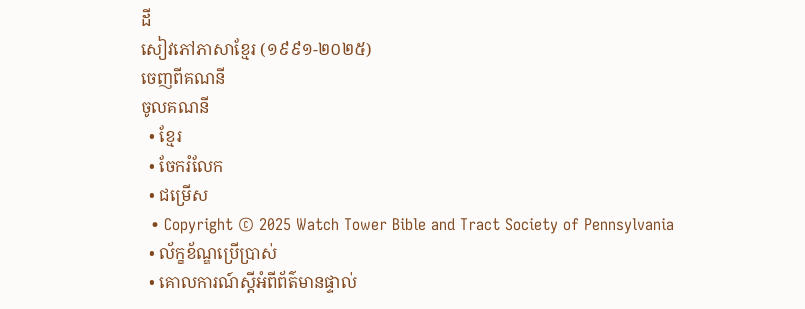ដី
សៀវភៅភាសាខ្មែរ (១៩៩១-២០២៥)
ចេញពីគណនី
ចូលគណនី
  • ខ្មែរ
  • ចែករំលែក
  • ជម្រើស
  • Copyright © 2025 Watch Tower Bible and Tract Society of Pennsylvania
  • ល័ក្ខខ័ណ្ឌប្រើប្រាស់
  • គោលការណ៍ស្ដីអំពីព័ត៌មានផ្ទាល់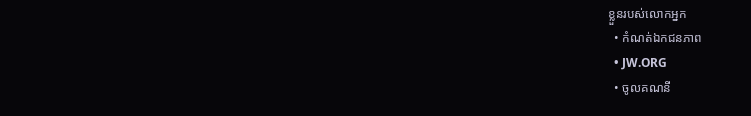ខ្លួនរបស់លោកអ្នក
  • កំណត់ឯកជនភាព
  • JW.ORG
  • ចូលគណនី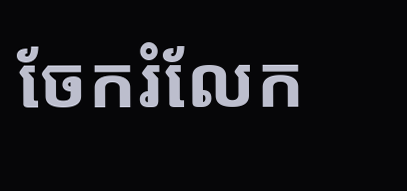ចែករំលែក